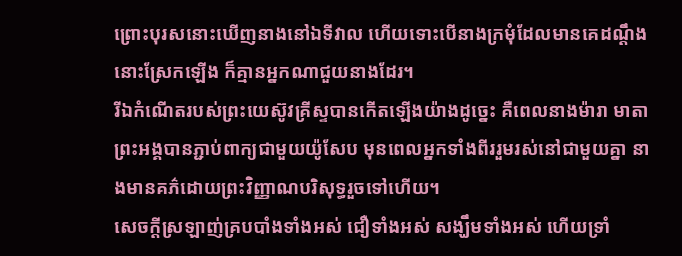ព្រោះបុរសនោះឃើញនាងនៅឯទីវាល ហើយទោះបើនាងក្រមុំដែលមានគេដណ្ដឹងនោះស្រែកឡើង ក៏គ្មានអ្នកណាជួយនាងដែរ។
រីឯកំណើតរបស់ព្រះយេស៊ូវគ្រីស្ទបានកើតឡើងយ៉ាងដូច្នេះ គឺពេលនាងម៉ារា មាតាព្រះអង្គបានភ្ជាប់ពាក្យជាមួយយ៉ូសែប មុនពេលអ្នកទាំងពីររួមរស់នៅជាមួយគ្នា នាងមានគភ៌ដោយព្រះវិញ្ញាណបរិសុទ្ធរួចទៅហើយ។
សេចក្ដីស្រឡាញ់គ្របបាំងទាំងអស់ ជឿទាំងអស់ សង្ឃឹមទាំងអស់ ហើយទ្រាំ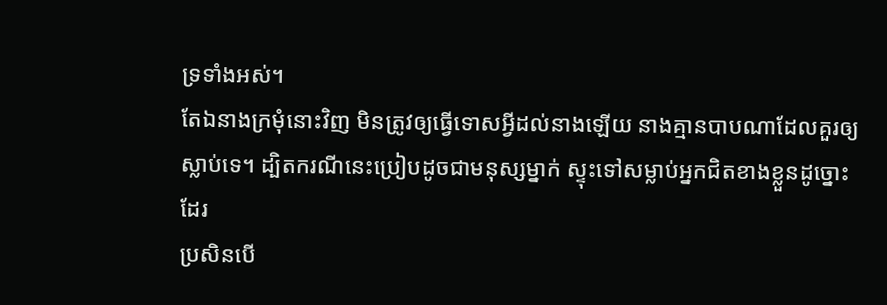ទ្រទាំងអស់។
តែឯនាងក្រមុំនោះវិញ មិនត្រូវឲ្យធ្វើទោសអ្វីដល់នាងឡើយ នាងគ្មានបាបណាដែលគួរឲ្យស្លាប់ទេ។ ដ្បិតករណីនេះប្រៀបដូចជាមនុស្សម្នាក់ ស្ទុះទៅសម្លាប់អ្នកជិតខាងខ្លួនដូច្នោះដែរ
ប្រសិនបើ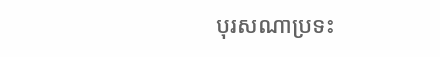បុរសណាប្រទះ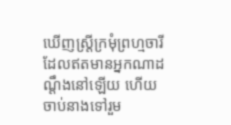ឃើញស្រ្ដីក្រមុំព្រហ្មចារី ដែលឥតមានអ្នកណាដណ្ដឹងនៅឡើយ ហើយចាប់នាងទៅរួម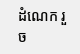ដំណេក រួច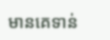មានគេទាន់